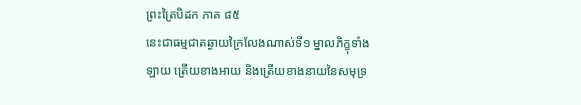ព្រះត្រៃបិដក ភាគ ៨៥
នេះជាធម្មជាតឆ្ងាយក្រៃលែងណាស់ទី១ ម្នាលភិក្ខុទាំងឡាយ ត្រើយខាងអាយ និងត្រើយខាងនាយនៃសមុទ្រ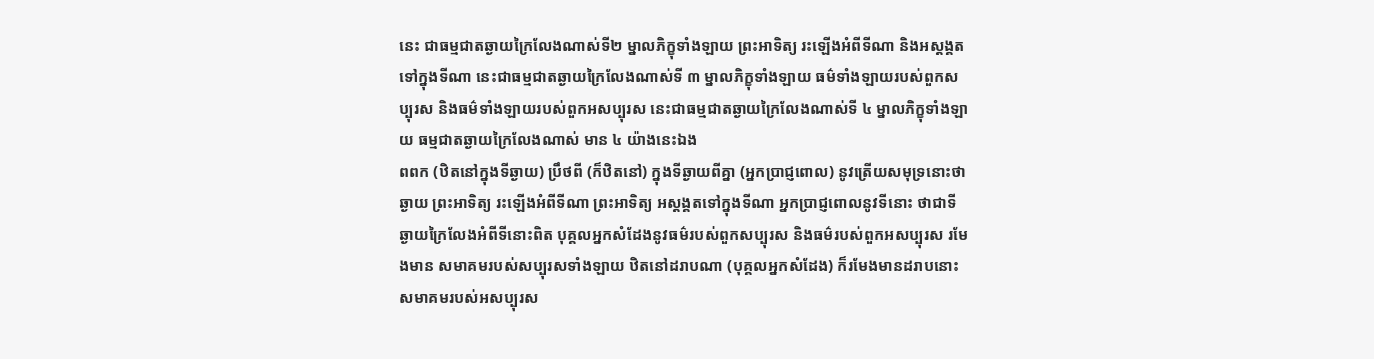នេះ ជាធម្មជាតឆ្ងាយក្រៃលែងណាស់ទី២ ម្នាលភិក្ខុទាំងឡាយ ព្រះអាទិត្យ រះឡើងអំពីទីណា និងអស្តង្គតទៅក្នុងទីណា នេះជាធម្មជាតឆ្ងាយក្រៃលែងណាស់ទី ៣ ម្នាលភិក្ខុទាំងឡាយ ធម៌ទាំងឡាយរបស់ពួកសប្បុរស និងធម៌ទាំងឡាយរបស់ពួកអសប្បុរស នេះជាធម្មជាតឆ្ងាយក្រៃលែងណាស់ទី ៤ ម្នាលភិក្ខុទាំងឡាយ ធម្មជាតឆ្ងាយក្រៃលែងណាស់ មាន ៤ យ៉ាងនេះឯង
ពពក (ឋិតនៅក្នុងទីឆ្ងាយ) ប្រឹថពី (ក៏ឋិតនៅ) ក្នុងទីឆ្ងាយពីគ្នា (អ្នកប្រាជ្ញពោល) នូវត្រើយសមុទ្រនោះថាឆ្ងាយ ព្រះអាទិត្យ រះឡើងអំពីទីណា ព្រះអាទិត្យ អស្តង្គតទៅក្នុងទីណា អ្នកប្រាជ្ញពោលនូវទីនោះ ថាជាទីឆ្ងាយក្រៃលែងអំពីទីនោះពិត បុគ្គលអ្នកសំដែងនូវធម៌របស់ពួកសប្បុរស និងធម៌របស់ពួកអសប្បុរស រមែងមាន សមាគមរបស់សប្បុរសទាំងឡាយ ឋិតនៅដរាបណា (បុគ្គលអ្នកសំដែង) ក៏រមែងមានដរាបនោះ សមាគមរបស់អសប្បុរស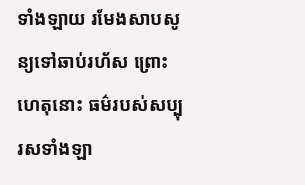ទាំងឡាយ រមែងសាបសូន្យទៅឆាប់រហ័ស ព្រោះហេតុនោះ ធម៌របស់សប្បុរសទាំងឡា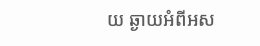យ ឆ្ងាយអំពីអស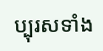ប្បុរសទាំង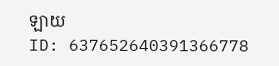ឡាយ
ID: 637652640391366778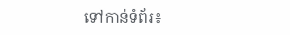ទៅកាន់ទំព័រ៖